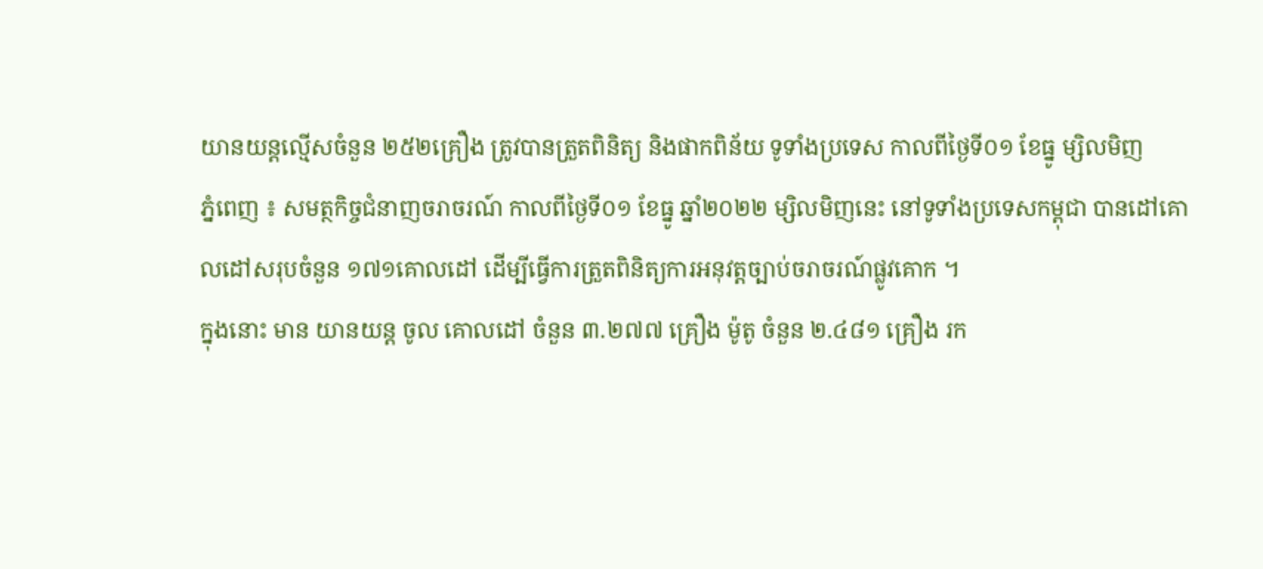យានយន្តល្មើសចំនួន ២៥២គ្រឿង ត្រូវបានត្រួតពិនិត្យ និងផាកពិន័យ ទូទាំងប្រទេស កាលពីថ្ងៃទី០១ ខែធ្នូ ម្សិលមិញ
ភ្នំពេញ ៖ សមត្ថកិច្ចជំនាញចរាចរណ៍ កាលពីថ្ងៃទី០១ ខែធ្នូ ឆ្នាំ២០២២ ម្សិលមិញនេះ នៅទូទាំងប្រទេសកម្ពុជា បានដៅគោលដៅសរុបចំនួន ១៧១គោលដៅ ដើម្បីធ្វើការត្រួតពិនិត្យការអនុវត្តច្បាប់ចរាចរណ៍ផ្លូវគោក ។
ក្នុងនោះ មាន យានយន្ត ចូល គោលដៅ ចំនួន ៣.២៧៧ គ្រឿង ម៉ូតូ ចំនួន ២.៤៨១ គ្រឿង រក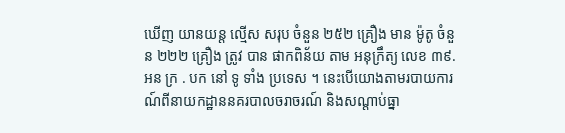ឃើញ យានយន្ត ល្មើស សរុប ចំនួន ២៥២ គ្រឿង មាន ម៉ូតូ ចំនួន ២២២ គ្រឿង ត្រូវ បាន ផាកពិន័យ តាម អនុក្រឹត្យ លេខ ៣៩. អន ក្រ . បក នៅ ទូ ទាំង ប្រទេស ។ នេះបើយោងតាមរបាយការណ៍ពីនាយកដ្ឋាននគរបាលចរាចរណ៍ និងសណ្តាប់ធ្នា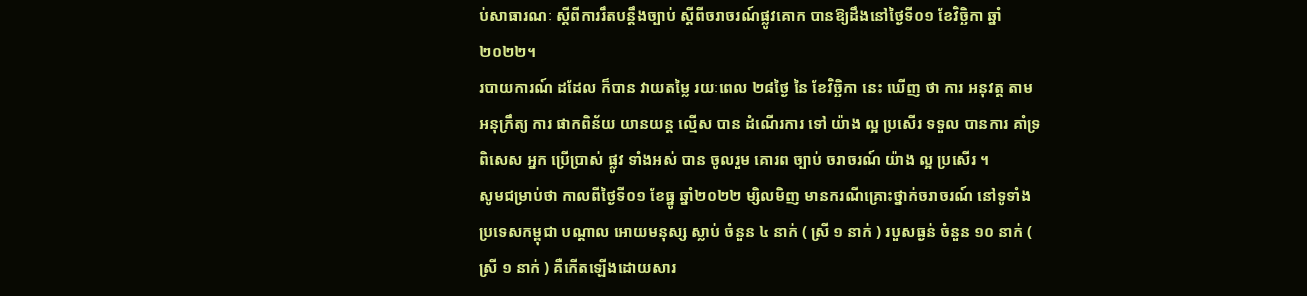ប់សាធារណៈ ស្តីពីការរឹតបន្ដឹងច្បាប់ ស្ដីពីចរាចរណ៍ផ្លូវគោក បានឱ្យដឹងនៅថ្ងៃទី០១ ខែវិច្ឆិកា ឆ្នាំ២០២២។
របាយការណ៍ ដដែល ក៏បាន វាយតម្លៃ រយៈពេល ២៨ថ្ងៃ នៃ ខែវិច្ឆិកា នេះ ឃើញ ថា ការ អនុវត្ត តាម អនុក្រឹត្យ ការ ផាកពិន័យ យានយន្ត ល្មើស បាន ដំណើរការ ទៅ យ៉ាង ល្អ ប្រសើរ ទទួល បានការ គាំទ្រ ពិសេស អ្នក ប្រើប្រាស់ ផ្លូវ ទាំងអស់ បាន ចូលរួម គោរព ច្បាប់ ចរាចរណ៍ យ៉ាង ល្អ ប្រសើរ ។
សូមជម្រាប់ថា កាលពីថ្ងៃទី០១ ខែធ្នូ ឆ្នាំ២០២២ ម្សិលមិញ មានករណីគ្រោះថ្នាក់ចរាចរណ៍ នៅទូទាំងប្រទេសកម្ពុជា បណ្តាល អោយមនុស្ស ស្លាប់ ចំនួន ៤ នាក់ ( ស្រី ១ នាក់ ) របួសធ្ងន់ ចំនួន ១០ នាក់ ( ស្រី ១ នាក់ ) គឺកើតឡើងដោយសារ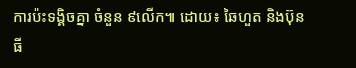ការប៉ះទង្គិចគ្នា ចំនួន ៩លើក៕ ដោយ៖ ឆៃហួត និងប៊ុនធី